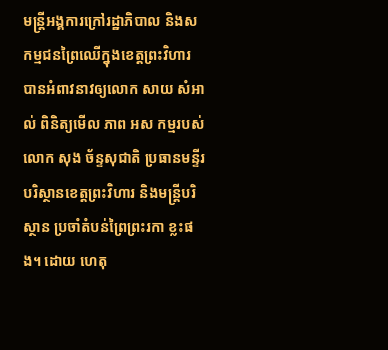មន្ត្រីអង្គការក្រៅរដ្ឋាភិបាល និងសកម្មជនព្រៃឈើក្នុងខេត្តព្រះវិហារ បានអំពាវនាវឲ្យលោក សាយ សំអាល់ ពិនិត្យមើល ភាព អស កម្មរបស់លោក សុង ច័ន្ទសុជាតិ ប្រធានមន្ទីរបរិស្ថានខេត្តព្រះវិហារ និងមន្ត្រីបរិស្ថាន ប្រចាំតំបន់ព្រៃព្រះរកា ខ្លះផង។ ដោយ ហេតុ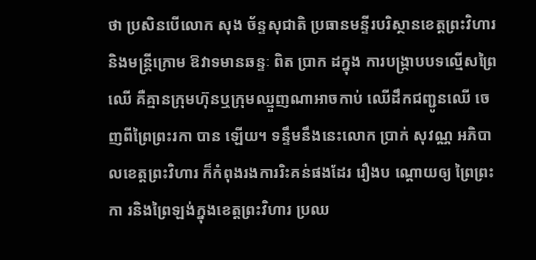ថា ប្រសិនបើលោក សុង ច័ន្ទសុជាតិ ប្រធានមន្ទីរបរិស្ថានខេត្តព្រះវិហារ និងមន្ត្រីក្រោម ឱវាទមានឆន្ទៈ ពិត ប្រាក ដក្នុង ការបង្ក្រាបបទល្មើសព្រៃឈើ គឺគ្មានក្រុមហ៊ុនឬក្រុមឈ្មួញណាអាចកាប់ ឈើដឹកជញ្ជូនឈើ ចេញពីព្រៃព្រះរកា បាន ឡើយ។ ទន្ទឹមនឹងនេះលោក ប្រាក់ សុវណ្ណ អភិបាលខេត្តព្រះវិហារ ក៏កំពុងរងការរិះគន់ផងដែរ រឿងប ណ្តោយឲ្យ ព្រៃព្រះកា រនិងព្រៃឡង់ក្នុងខេត្តព្រះវិហារ ប្រឈ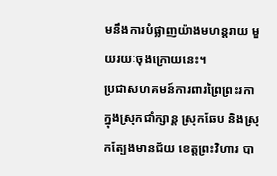មនឹងការបំផ្លាញយ៉ាងមហន្តរាយ មួយរយៈចុងក្រោយនេះ។
ប្រជាសហគមន៍ការពារព្រៃព្រះរកា ក្នុងស្រុកជាំក្សាន្ត ស្រុកឆែប និងស្រុកត្បែងមានជ័យ ខេត្តព្រះវិហារ បា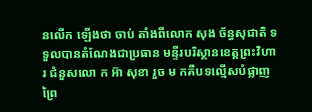នលើក ឡើងថា ចាប់ តាំងពីលោក សុង ច័ន្ធសុជាតិ ទទួលបានតំណែងជាប្រធាន មន្ទីរបរិស្ថានខេត្តព្រះវិហារ ជំនួសលោ ក អ៊ា សុខា រួច ម កគឺបទល្មើសបំផ្លាញព្រៃ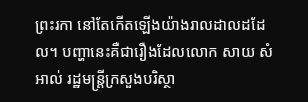ព្រះរកា នៅតែកើតឡើងយ៉ាងរាលដាលដដែល។ បញ្ហានេះគឺជារឿងដែលលោក សាយ សំអាល់ រដ្ឋមន្ត្រីក្រសួងបរិស្ថា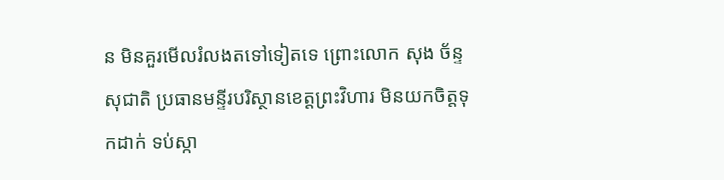ន មិនគួរមើលរំលងតទៅទៀតទេ ព្រោះលោក សុង ច័ន្ទសុជាតិ ប្រធានមន្ទីរបរិស្ថានខេត្តព្រះវិហារ មិនយកចិត្តទុកដាក់ ទប់ស្កា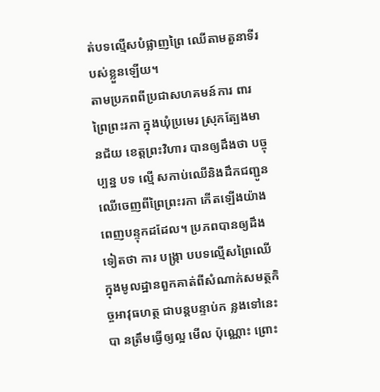ត់បទល្មើសបំផ្លាញព្រៃ ឈើតាមតួនាទីរបស់ខ្លួនឡើយ។
តាមប្រភពពីប្រជាសហគមន៍ការ ពារព្រៃព្រះរកា ក្នុងឃុំប្រមេរ ស្រុកត្បែងមានជ័យ ខេត្តព្រះវិហារ បានឲ្យដឹងថា បច្ចុប្បន្ន បទ ល្មើ សកាប់ឈើនិងដឹកជញ្ជូនឈើចេញពីព្រៃព្រះរកា កើតឡើងយ៉ាងពេញបន្ទុកដដែល។ ប្រភពបានឲ្យដឹងទៀតថា ការ បង្ក្រា បបទល្មើសព្រៃឈើក្នុងមូលដ្ឋានពួកគាត់ពីសំណាក់សមត្ថកិច្ចអាវុធហត្ថ ជាបន្តបន្ទាប់ក ន្លងទៅនេះបា នត្រឹមធ្វើឲ្យល្អ មើល ប៉ុណ្ណោះ ព្រោះ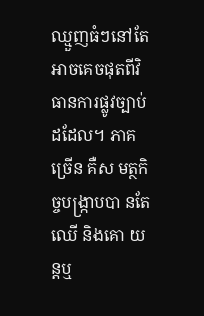ឈ្មួញធំៗនៅតែអាចគេចផុតពីវិធានការផ្លូវច្បាប់ដដែល។ ភាគ ច្រើន គឺស មត្ថកិច្ចបង្ក្រាបបា នតែឈើ និងគោ យ ន្តឬ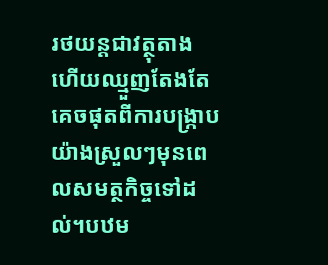រថយន្តជាវត្ថុតាង ហើយឈ្មួញតែងតែគេចផុតពីការបង្ក្រាបយ៉ាងស្រួលៗមុនពេលសមត្ថកិច្ចទៅដល់។បឋម